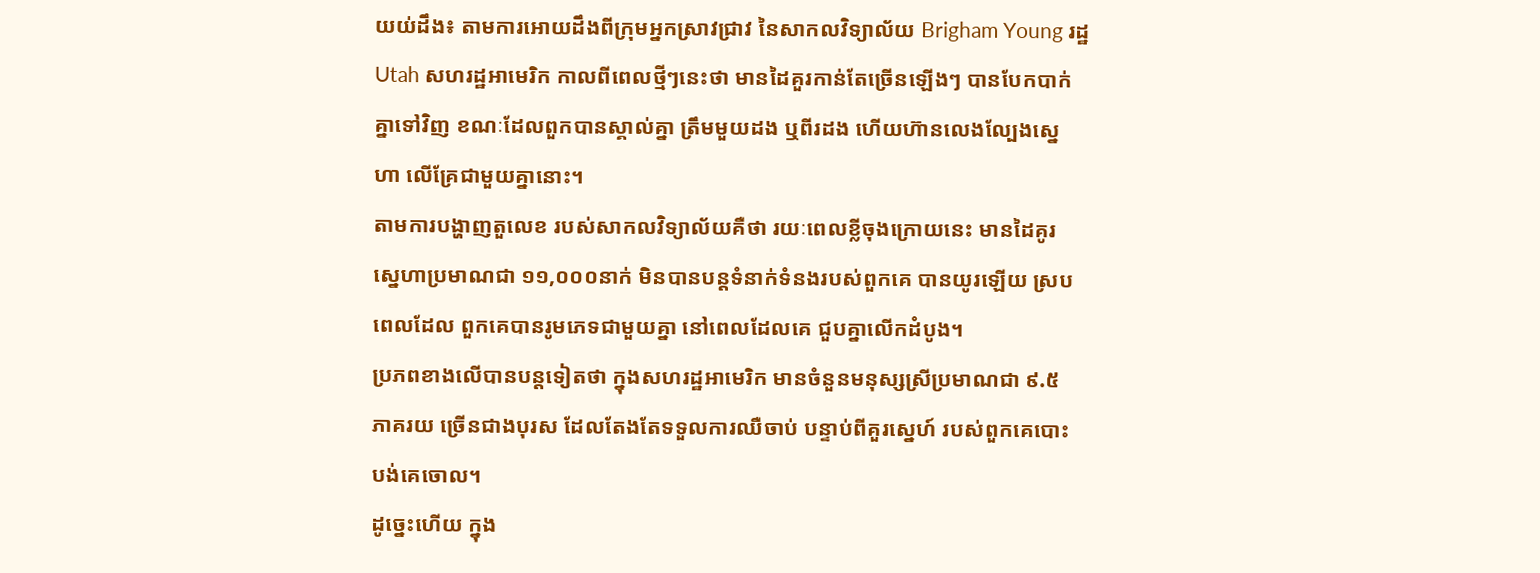យយ់ដឹង៖ តាមការអោយដឹងពីក្រុមអ្នកស្រាវជ្រាវ នៃសាកលវិទ្យាល័យ Brigham Young រដ្ឋ
Utah សហរដ្ឋអាមេរិក កាលពីពេលថ្មីៗនេះថា មានដៃគួរកាន់តែច្រើនឡើងៗ បានបែកបាក់
គ្នាទៅវិញ ខណៈដែលពួកបានស្គាល់គ្នា ត្រឹមមួយដង ឬពីរដង ហើយហ៊ានលេងល្បែងស្នេ
ហា លើគ្រែជាមួយគ្នានោះ។
តាមការបង្ហាញតួលេខ របស់សាកលវិទ្យាល័យគឺថា រយៈពេលខ្លីចុងក្រោយនេះ មានដៃគូរ
ស្នេហាប្រមាណជា ១១,០០០នាក់ មិនបានបន្ដទំនាក់ទំនងរបស់ពួកគេ បានយូរឡើយ ស្រប
ពេលដែល ពួកគេបានរូមភេទជាមួយគ្នា នៅពេលដែលគេ ជួបគ្នាលើកដំបូង។
ប្រភពខាងលើបានបន្ដទៀតថា ក្នុងសហរដ្ឋអាមេរិក មានចំនួនមនុស្សស្រីប្រមាណជា ៩.៥
ភាគរយ ច្រើនជាងបុរស ដែលតែងតែទទួលការឈឺចាប់ បន្ទាប់ពីគួរស្នេហ៍ របស់ពួកគេបោះ
បង់គេចោល។
ដូច្នេះហើយ ក្នុង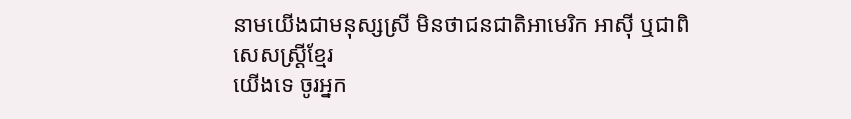នាមយើងជាមនុស្សស្រី មិនថាជនជាតិអាមេរិក អាស៊ី ឬជាពិសេសស្រ្ដីខ្មែរ
យើងទេ ចូរអ្នក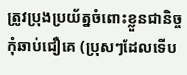ត្រូវប្រុងប្រយ័ត្នចំពោះខ្លួនជានិច្ច កុំឆាប់ជឿគេ (ប្រុសៗដែលទើប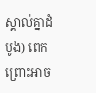ស្គាល់គ្នាដំ
បូង) ពេក ព្រោះអាច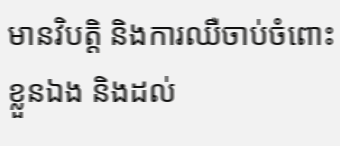មានវិបត្ដិ និងការឈឺចាប់ចំពោះខ្លួនឯង និងដល់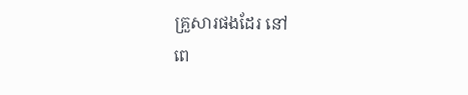គ្រួសារផងដែរ នៅ
ពេ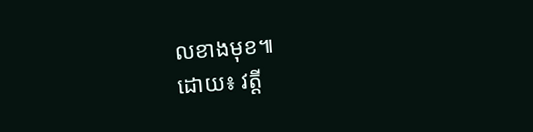លខាងមុខ៕
ដោយ៖ វត្ដី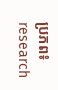ប្រភព៖ research